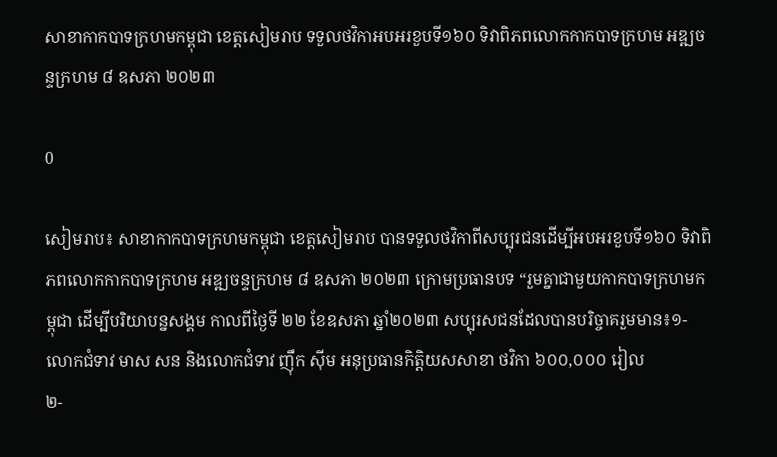សាខាកាកបាទក្រហមកម្ពុជា ខេត្តសៀមរាប ទទួលថវិកាអបអរខួបទី១៦០ ទិវាពិភពលោកកាកបាទក្រហម អឌ្ឍចន្ទក្រហម ៨ ឧសភា ២០២៣

0

សៀមរាប៖ សាខាកាកបាទក្រហមកម្ពុជា ខេត្តសៀមរាប បានទទួលថវិកាពីសប្បុរជនដើម្បីអបអរខួបទី១៦០ ទិវាពិភពលោកកាកបាទក្រហម អឌ្ឍចន្ទក្រហម ៨ ឧសភា ២០២៣ ក្រោមប្រធានបទ “រួមគ្នាជាមួយកាកបាទក្រហមកម្ពុជា ដើម្បីបរិយាបន្នសង្គម កាលពីថ្ងៃទី ២២ ខែឧសភា ឆ្នាំ២០២៣ សប្បុរសជនដែលបានបរិច្ចាគរួមមាន៖១- លោកជំទាវ មាស សន និងលោកជំទាវ ញ៉ឹក ស៊ីម អនុប្រធានកិត្តិយសសាខា ថវិកា ៦០០,០០០ រៀល
២-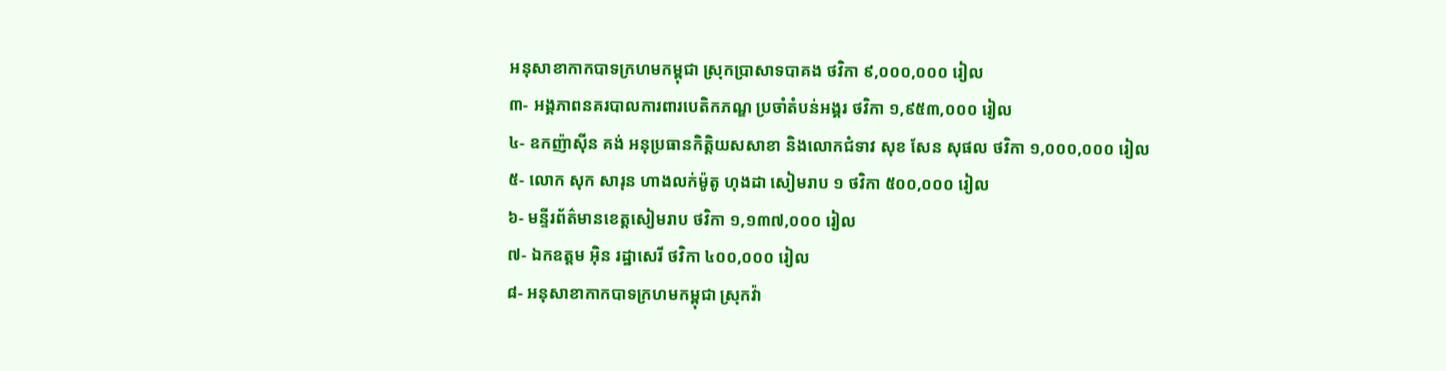អនុសាខាកាកបាទក្រហមកម្ពុជា ស្រុកប្រាសាទបាគង ថវិកា ៩,០០០,០០០ រៀល
៣- អង្គភាពនគរបាលការពារបេតិកភណ្ឌ ប្រចាំតំបន់អង្គរ ថវិកា ១,៩៥៣,០០០ រៀល
៤- ឧកញ៉ាស៊ីន គង់ អនុប្រធានកិត្តិយសសាខា និងលោកជំទាវ សុខ សែន សុផល ថវិកា ១,០០០,០០០ រៀល
៥- លោក សុក សារុន ហាងលក់ម៉ូតូ ហុងដា សៀមរាប ១ ថវិកា ៥០០,០០០ រៀល
៦- មន្ទីរព័ត៌មានខេត្តសៀមរាប ថវិកា ១,១៣៧,០០០ រៀល
៧- ឯកឧត្តម អ៊ិន រដ្ឋាសេរី ថវិកា ៤០០,០០០ រៀល
៨- អនុសាខាកាកបាទក្រហមកម្ពុជា ស្រុកវ៉ា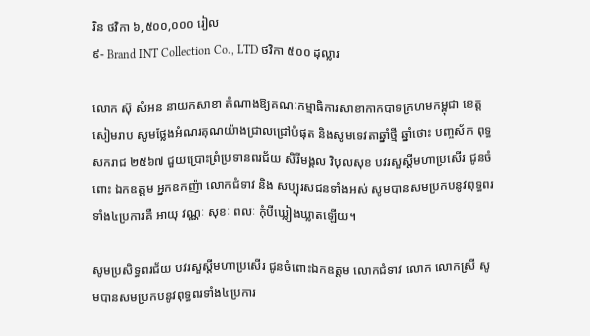រិន ថវិកា ៦,៥០០,០០០ រៀល
៩- Brand INT Collection Co., LTD ថវិកា ៥០០ ដុល្លារ

លោក ស៊ុ សំអន នាយកសាខា តំណាងឱ្យគណៈកម្មាធិការសាខាកាកបាទក្រហមកម្ពុជា ខេត្តសៀមរាប សូមថ្លែងអំណរគុណយ៉ាងជ្រាលជ្រៅបំផុត និងសូមទេវតាឆ្នាំថ្មី ឆ្នាំថោះ បញ្ចស័ក ពុទ្ធសករាជ ២៥៦៧ ជួយប្រោះព្រំប្រទានពរជ័យ សិរីមង្គល វិបុលសុខ បវរសួស្ដីមហាប្រសើរ ជូនចំពោះ ឯកឧត្តម អ្នកឧកញ៉ា លោកជំទាវ និង សប្បុរសជនទាំងអស់ សូមបានសមប្រកបនូវពុទ្ធពរទាំង៤ប្រការគឺ អាយុ វណ្ណៈ សុខៈ ពលៈ កុំបីឃ្លៀងឃ្លាតឡើយ។

សូមប្រសិទ្ធពរជ័យ បវរសួស្ដីមហាប្រសើរ ជូនចំពោះឯកឧត្តម លោកជំទាវ លោក លោកស្រី សូមបានសមប្រកបនូវពុទ្ធពរទាំង៤ប្រការ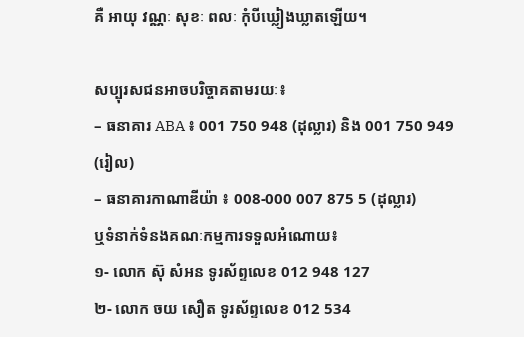គឺ អាយុ វណ្ណៈ សុខៈ ពលៈ កុំបីឃ្លៀងឃ្លាតឡើយ។

សប្បុរសជនអាចបរិច្ចាគតាមរយៈ៖
– ធនាគារ ABA ៖ 001 750 948 (ដុល្លារ) និង 001 750 949 (រៀល)
– ធនាគារកាណាឌីយ៉ា ៖ 008-000 007 875 5 (ដុល្លារ)
ឬទំនាក់ទំនងគណៈកម្មការទទួលអំណោយ៖
១- លោក ស៊ុ សំអន ទូរស័ព្ទលេខ 012 948 127
២- លោក ចយ សឿត ទូរស័ព្ទលេខ 012 534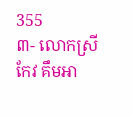355
៣- លោកស្រី កែវ គឹមអា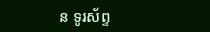ន ទូរស័ព្ទ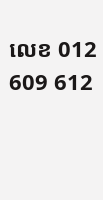លេខ 012 609 612